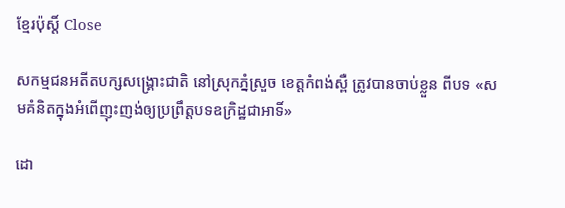ខ្មែរប៉ុស្ដិ៍ Close

សកម្មជនអតីតបក្សសង្គ្រោះជាតិ នៅស្រុកភ្នំស្រួច ខេត្តកំពង់ស្ពឺ ត្រូវបានចាប់ខ្លួន ពីបទ «សមគំនិតក្នុងអំពើញុះញង់ឲ្យប្រព្រឹត្តបទឧក្រិដ្ឋជាអាទិ៍»

ដោ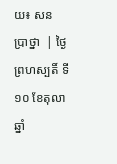យ៖ សន ប្រាថ្នា  | ថ្ងៃព្រហស្បតិ៍ ទី១០ ខែតុលា ឆ្នាំ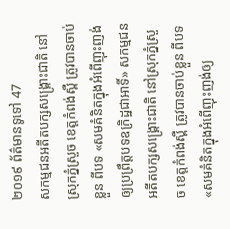២០១៩ ព័ត៌មានទូទៅ 47
សកម្មជនអតីតបក្សសង្គ្រោះជាតិ នៅស្រុកភ្នំស្រួច ខេត្តកំពង់ស្ពឺ ត្រូវបានចាប់ខ្លួន ពីបទ «សមគំនិតក្នុងអំពើញុះញង់ឲ្យប្រព្រឹត្តបទឧក្រិដ្ឋជាអាទិ៍» សកម្មជនអតីតបក្សសង្គ្រោះជាតិ នៅស្រុកភ្នំស្រួច ខេត្តកំពង់ស្ពឺ ត្រូវបានចាប់ខ្លួន ពីបទ «សមគំនិតក្នុងអំពើញុះញង់ឲ្យ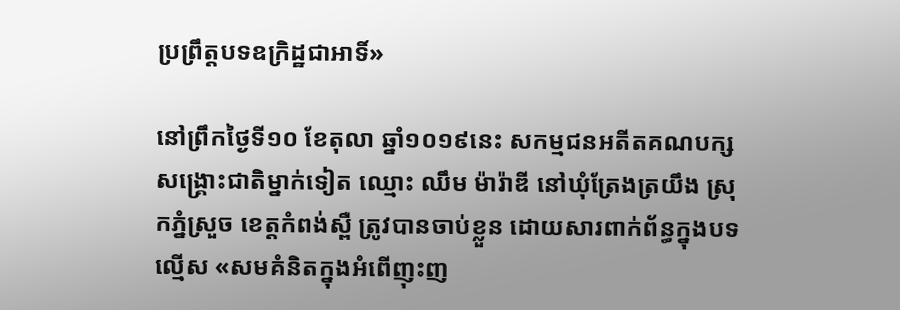ប្រព្រឹត្តបទឧក្រិដ្ឋជាអាទិ៍»

នៅព្រឹកថ្ងៃទី១០ ខែតុលា ឆ្នាំ១០១៩នេះ សកម្មជនអតីតគណបក្សសង្គ្រោះជាតិម្នាក់ទៀត ឈ្មោះ ឈឹម ម៉ារ៉ាឌី នៅឃុំត្រែងត្រយឹង ស្រុកភ្នំស្រួច ខេត្តកំពង់ស្ពឺ ត្រូវបានចាប់ខ្លួន ដោយសារពាក់ព័ន្ធក្នុងបទល្មើស «សមគំនិតក្នុងអំពើញុះញ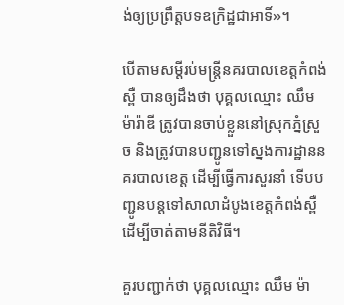ង់ឲ្យប្រព្រឹត្តបទឧក្រិដ្ឋជាអាទិ៍»។

បើតាមសម្តីរប់មន្ដ្រីនគរបាលខេត្តកំពង់ស្ពឺ បានឲ្យដឹងថា បុគ្គលឈ្មោះ ឈឹម ម៉ារ៉ាឌី ត្រូវបានចាប់ខ្លួននៅស្រុកភ្នំស្រួច និងត្រូវបានបញ្ជូនទៅស្នងការដ្ឋាននគរបាលខេត្ត ដើម្បីធ្វើការសួរនាំ ទើបបញ្ជូនបន្ដទៅសាលាដំបូងខេត្តកំពង់ស្ពឺ ដើម្បីចាត់តាមនីតិវិធី។

គួរបញ្ជាក់ថា បុគ្គលឈ្មោះ ឈឹម ម៉ា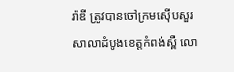រ៉ាឌី ត្រូវបានចៅក្រមស៊ើបសួរសាលាដំបូងខេត្តកំពង់ស្ពឺ លោ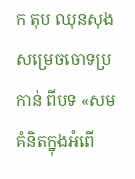ក តុប ឈុនសុង សម្រេចចោទប្រកាន់ ពីបទ «សមគំនិតក្នុងអំពើ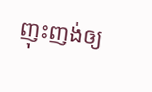ញុះញង់ឲ្យ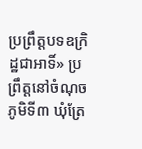ប្រព្រឹត្តបទឧក្រិដ្ឋជាអាទិ៍» ប្រព្រឹត្តនៅចំណុចភូមិទី៣ ឃុំត្រែ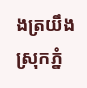ងត្រយឹង ស្រុកភ្នំ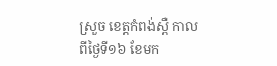ស្រួច ខេត្តកំពង់ស្ពឺ កាលពីថ្ងៃទី១៦ ខែមក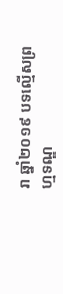រា ឆ្នាំ២០១៩ បទល្មើសព្រហ្មទណ្ឌ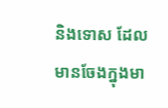និងទោស ដែលមានចែងក្នុងមា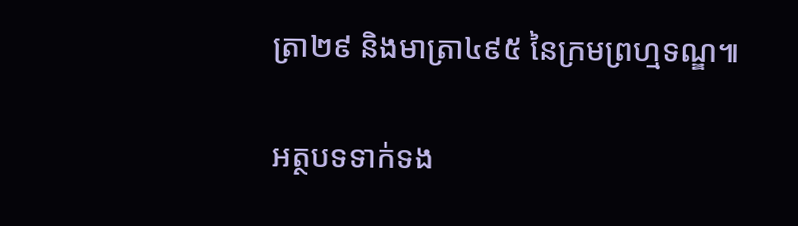ត្រា២៩ និងមាត្រា៤៩៥ នៃក្រមព្រហ្មទណ្ឌ៕

អត្ថបទទាក់ទង